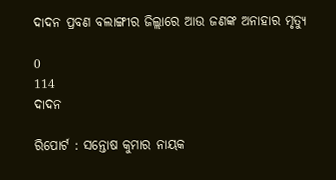ଦାଦନ ପ୍ରବଣ ବଲାଙ୍ଗୀର ଜିଲ୍ଲାରେ ଆଉ ଜଣଙ୍କ ଅନାହାର ମୃତ୍ୟୁ

0
114
ଦାଦନ

ରିପୋର୍ଟ : ସନ୍ତୋଷ କୁମାର ନାୟକ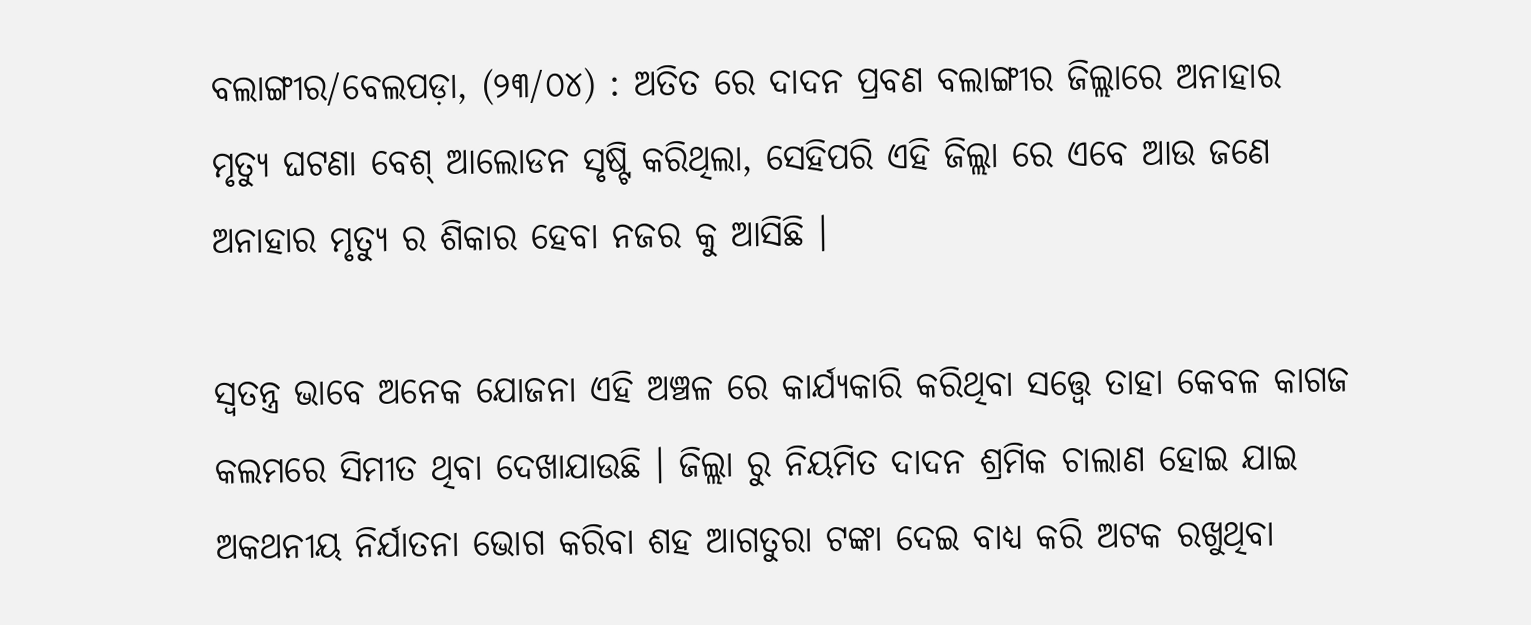ବଲାଙ୍ଗୀର/ବେଲପଡ଼ା, (୨୩/୦୪) : ଅତିତ ରେ ଦାଦନ ପ୍ରବଣ ବଲାଙ୍ଗୀର ଜିଲ୍ଲାରେ ଅନାହାର ମୃତ୍ୟୁ ଘଟଣା ବେଶ୍ ଆଲୋଡନ ସୃଷ୍ଟି କରିଥିଲା, ସେହିପରି ଏହି ଜିଲ୍ଲା ରେ ଏବେ ଆଉ ଜଣେ ଅନାହାର ମୃତ୍ୟୁ ର ଶିକାର ହେବା ନଜର କୁ ଆସିଛି ।

ସ୍ୱତନ୍ତ୍ର ଭାବେ ଅନେକ ଯୋଜନା ଏହି ଅଞ୍ଚଳ ରେ କାର୍ଯ୍ୟକାରି କରିଥିବା ସତ୍ତ୍ବେ ତାହା କେବଳ କାଗଜ କଲମରେ ସିମୀତ ଥିବା ଦେଖାଯାଉଛି । ଜିଲ୍ଲା ରୁ ନିୟମିତ ଦାଦନ ଶ୍ରମିକ ଚାଲାଣ ହୋଇ ଯାଇ ଅକଥନୀୟ ନିର୍ଯାତନା ଭୋଗ କରିବା ଶହ ଆଗତୁରା ଟଙ୍କା ଦେଇ ବାଧ୍ୟ କରି ଅଟକ ରଖୁଥିବା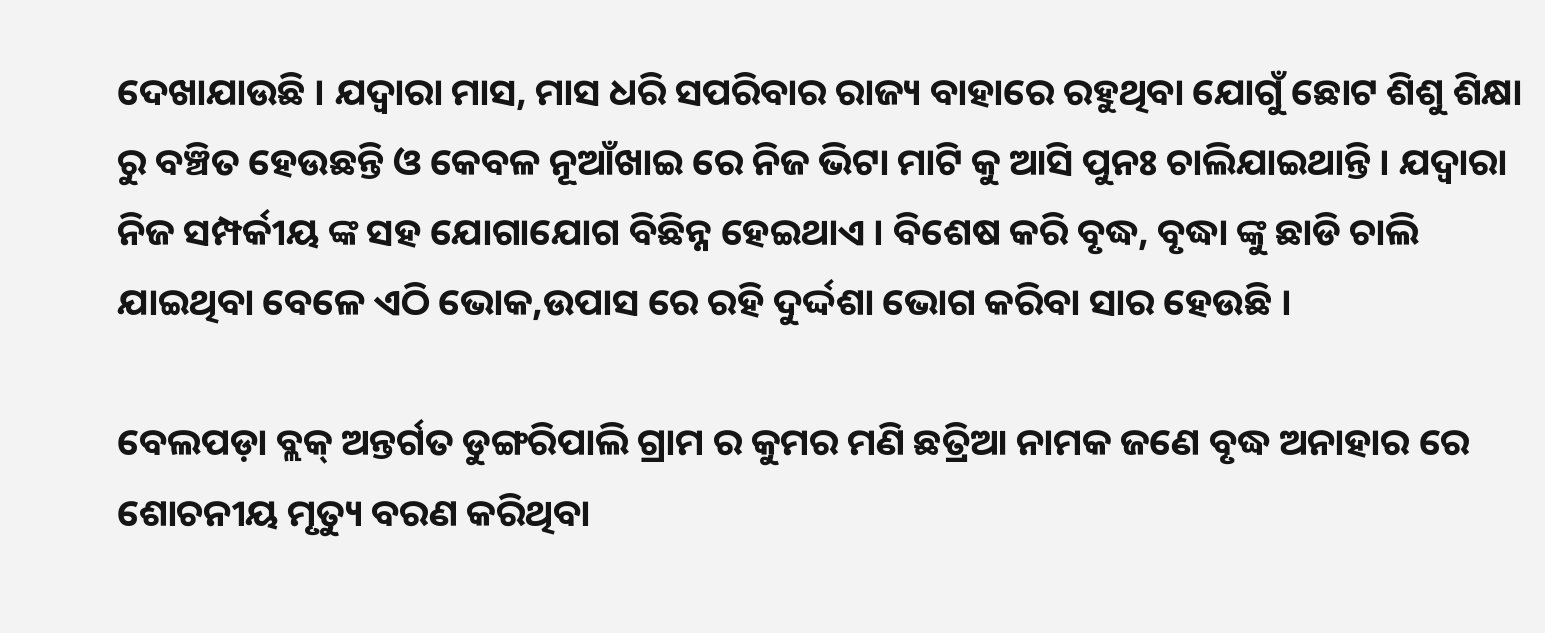ଦେଖାଯାଉଛି । ଯଦ୍ୱାରା ମାସ, ମାସ ଧରି ସପରିବାର ରାଜ୍ୟ ବାହାରେ ରହୁଥିବା ଯୋଗୁଁ ଛୋଟ ଶିଶୁ ଶିକ୍ଷା ରୁ ବଞ୍ଚିତ ହେଉଛନ୍ତି ଓ କେବଳ ନୂଆଁଖାଇ ରେ ନିଜ ଭିଟା ମାଟି କୁ ଆସି ପୁନଃ ଚାଲିଯାଇଥାନ୍ତି । ଯଦ୍ୱାରା ନିଜ ସମ୍ପର୍କୀୟ ଙ୍କ ସହ ଯୋଗାଯୋଗ ବିଛିନ୍ନ ହେଇଥାଏ । ବିଶେଷ କରି ବୃଦ୍ଧ, ବୃଦ୍ଧା ଙ୍କୁ ଛାଡି ଚାଲି ଯାଇଥିବା ବେଳେ ଏଠି ଭୋକ,ଉପାସ ରେ ରହି ଦୁର୍ଦ୍ଦଶା ଭୋଗ କରିବା ସାର ହେଉଛି ।

ବେଲପଡ଼ା ବ୍ଲକ୍ ଅନ୍ତର୍ଗତ ଡୁଙ୍ଗରିପାଲି ଗ୍ରାମ ର କୁମର ମଣି ଛତ୍ରିଆ ନାମକ ଜଣେ ବୃଦ୍ଧ ଅନାହାର ରେ ଶୋଚନୀୟ ମୃତ୍ୟୁ ବରଣ କରିଥିବା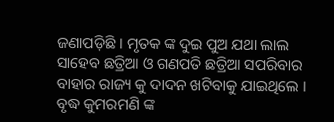ଜଣାପଡ଼ିଛି । ମୃତକ ଙ୍କ ଦୁଇ ପୁଅ ଯଥା ଲାଲ ସାହେବ ଛତ୍ରିଆ ଓ ଗଣପତି ଛତ୍ରିଆ ସପରିବାର ବାହାର ରାଜ୍ୟ କୁ ଦାଦନ ଖଟିବାକୁ ଯାଇଥିଲେ । ବୃଦ୍ଧ କୁମରମଣି ଙ୍କ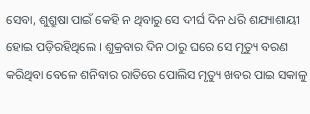ସେବା, ଶୁଶ୍ରୁଷା ପାଇଁ କେହି ନ ଥିବାରୁ ସେ ଦୀର୍ଘ ଦିନ ଧରି ଶଯ୍ୟାଶାୟୀ ହୋଇ ପଡ଼ିରହିଥିଲେ । ଶୁକ୍ରବାର ଦିନ ଠାରୁ ଘରେ ସେ ମୃତ୍ୟୁ ବରଣ କରିଥିବା ବେଳେ ଶନିବାର ରାତିରେ ପୋଲିସ ମୃତ୍ୟୁ ଖବର ପାଇ ସକାଳୁ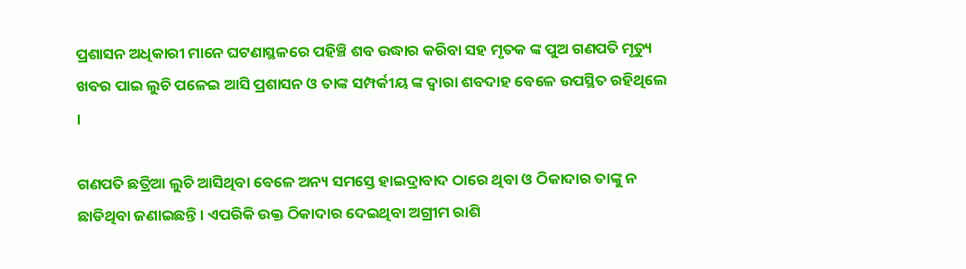ପ୍ରଶାସନ ଅଧିକାରୀ ମାନେ ଘଟଣାସ୍ଥଳରେ ପହିଞ୍ଚି ଶବ ଉଦ୍ଧାର କରିବା ସହ ମୃତକ ଙ୍କ ପୁଅ ଗଣପତି ମୃତ୍ୟୁ ଖବର ପାଇ ଲୁଚି ପଳେଇ ଆସି ପ୍ରଶାସନ ଓ ତାଙ୍କ ସମ୍ପର୍କୀୟ ଙ୍କ ଦ୍ଵାରା ଶବଦାହ ବେଳେ ଉପସ୍ଥିତ ରହିଥିଲେ ।

ଗଣପତି ଛତ୍ରିଆ ଲୁଚି ଆସିଥିବା ବେଳେ ଅନ୍ୟ ସମସ୍ତେ ହାଇଦ୍ରାବାଦ ଠାରେ ଥିବା ଓ ଠିକାଦାର ତାଙ୍କୁ ନ ଛାଡିଥିବା ଜଣାଇଛନ୍ତି । ଏପରିକି ଉକ୍ତ ଠିକାଦାର ଦେଇଥିବା ଅଗ୍ରୀମ ରାଶି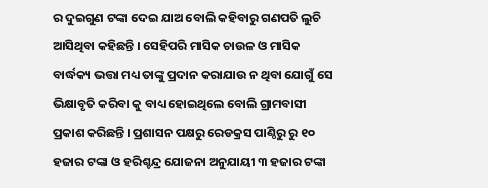ର ଦୁଇଗୁଣ ଟଙ୍କା ଦେଇ ଯାଅ ବୋଲି କହିବାରୁ ଗଣପତି ଲୁଚି ଆସିଥିବା କହିଛନ୍ତି । ସେହିପରି ମାସିକ ଚାଉଳ ଓ ମାସିକ ବାର୍ଦ୍ଧକ୍ୟ ଭତ୍ତା ମଧ୍ୟ ତାଙ୍କୁ ପ୍ରଦାନ କରାଯାଉ ନ ଥିବା ଯୋଗୁଁ ସେ ଭିକ୍ଷାବୃତି କରିବା କୁ ବାଧ୍ୟ ହୋଇଥିଲେ ବୋଲି ଗ୍ରାମବାସୀ ପ୍ରକାଶ କରିଛନ୍ତି । ପ୍ରଶାସନ ପକ୍ଷରୁ ରେଡକ୍ରସ ପାଣ୍ଠିରୁ ରୁ ୧୦ ହଜାର ଟଙ୍କା ଓ ହରିଶ୍ଚନ୍ଦ୍ର ଯୋଜନା ଅନୁଯାୟୀ ୩ ହଜାର ଟଙ୍କା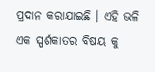ପ୍ରଦାନ କରାଯାଇଛି । ଏହି ଭଳି ଏକ ସ୍ପର୍ଶକାତର ବିଷୟ କୁ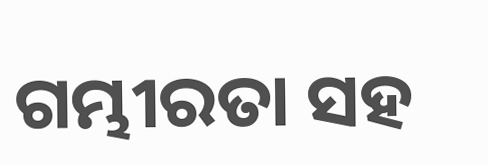ଗମ୍ଭୀରତା ସହ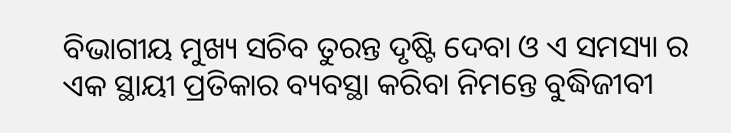ବିଭାଗୀୟ ମୁଖ୍ୟ ସଚିବ ତୁରନ୍ତ ଦୃଷ୍ଟି ଦେବା ଓ ଏ ସମସ୍ୟା ର ଏକ ସ୍ଥାୟୀ ପ୍ରତିକାର ବ୍ୟବସ୍ଥା କରିବା ନିମନ୍ତେ ବୁଦ୍ଧିଜୀବୀ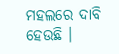ମହଲରେ ଦାବି ହେଉଛି ।